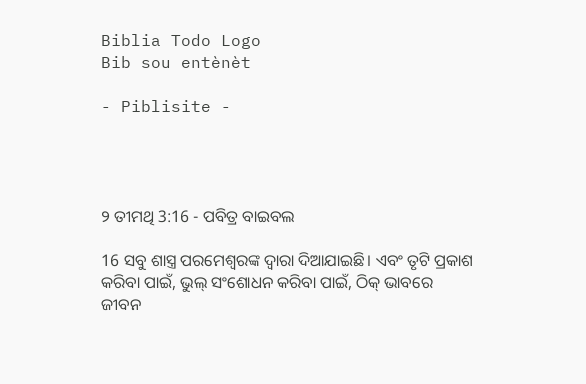Biblia Todo Logo
Bib sou entènèt

- Piblisite -




୨ ତୀମଥି 3:16 - ପବିତ୍ର ବାଇବଲ

16 ସବୁ ଶାସ୍ତ୍ର ପରମେଶ୍ୱରଙ୍କ ଦ୍ୱାରା ଦିଆଯାଇଛି। ଏବଂ ତୃଟି ପ୍ରକାଶ କରିବା ପାଇଁ, ଭୁଲ୍ ସଂଶୋଧନ କରିବା ପାଇଁ, ଠିକ୍ ଭାବରେ ଜୀବନ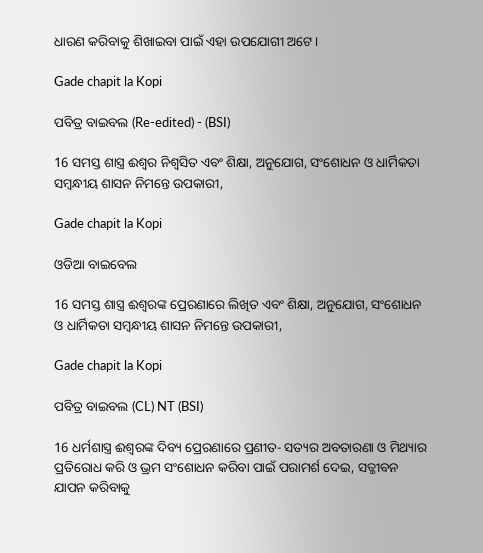ଧାରଣ କରିବାକୁ ଶିଖାଇବା ପାଇଁ ଏହା ଉପଯୋଗୀ ଅଟେ।

Gade chapit la Kopi

ପବିତ୍ର ବାଇବଲ (Re-edited) - (BSI)

16 ସମସ୍ତ ଶାସ୍ତ୍ର ଈଶ୍ଵର ନିଶ୍ଵସିତ ଏବଂ ଶିକ୍ଷା, ଅନୁଯୋଗ, ସଂଶୋଧନ ଓ ଧାର୍ମିକତା ସମ୍ଵନ୍ଧୀୟ ଶାସନ ନିମନ୍ତେ ଉପକାରୀ,

Gade chapit la Kopi

ଓଡିଆ ବାଇବେଲ

16 ସମସ୍ତ ଶାସ୍ତ୍ର ଈଶ୍ୱରଙ୍କ ପ୍ରେରଣାରେ ଲିଖିତ ଏବଂ ଶିକ୍ଷା, ଅନୁଯୋଗ, ସଂଶୋଧନ ଓ ଧାର୍ମିକତା ସମ୍ବନ୍ଧୀୟ ଶାସନ ନିମନ୍ତେ ଉପକାରୀ,

Gade chapit la Kopi

ପବିତ୍ର ବାଇବଲ (CL) NT (BSI)

16 ଧର୍ମଶାସ୍ତ୍ର ଈଶ୍ୱରଙ୍କ ଦିବ୍ୟ ପ୍ରେରଣାରେ ପ୍ରଣୀତ- ସତ୍ୟର ଅବତାରଣା ଓ ମିଥ୍ୟାର ପ୍ରତିରୋଧ କରି ଓ ଭ୍ରମ ସଂଶୋଧନ କରିବା ପାଇଁ ପରାମର୍ଶ ଦେଇ, ସତ୍ଜୀବନ ଯାପନ କରିବାକୁ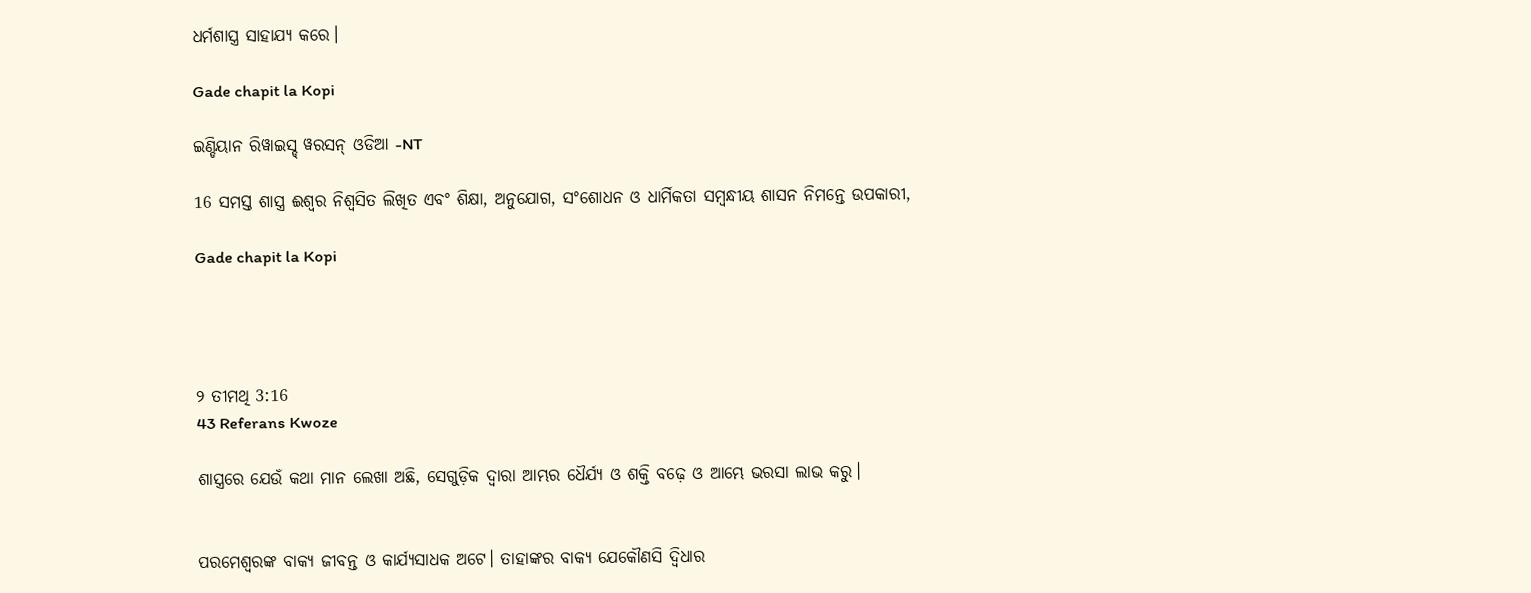ଧର୍ମଶାସ୍ତ୍ର ସାହାଯ୍ୟ କରେ।

Gade chapit la Kopi

ଇଣ୍ଡିୟାନ ରିୱାଇସ୍ଡ୍ ୱରସନ୍ ଓଡିଆ -NT

16 ସମସ୍ତ ଶାସ୍ତ୍ର ଈଶ୍ବର ନିଶ୍ଵସିତ ଲିଖିତ ଏବଂ ଶିକ୍ଷା, ଅନୁଯୋଗ, ସଂଶୋଧନ ଓ ଧାର୍ମିକତା ସମ୍ବନ୍ଧୀୟ ଶାସନ ନିମନ୍ତେ ଉପକାରୀ,

Gade chapit la Kopi




୨ ତୀମଥି 3:16
43 Referans Kwoze

ଶାସ୍ତ୍ରରେ ଯେଉଁ କଥା ମାନ ଲେଖା ଅଛି, ସେଗୁଡ଼ିକ ଦ୍ୱାରା ଆମ୍ଭର ଧୈର୍ଯ୍ୟ ଓ ଶକ୍ତି ବଢ଼େ ଓ ଆମ୍ଭେ ଭରସା ଲାଭ କରୁ।


ପରମେଶ୍ୱରଙ୍କ ବାକ୍ୟ ଜୀବନ୍ତ ଓ କାର୍ଯ୍ୟସାଧକ ଅଟେ। ତାହାଙ୍କର ବାକ୍ୟ ଯେକୌଣସି ଦ୍ୱିଧାର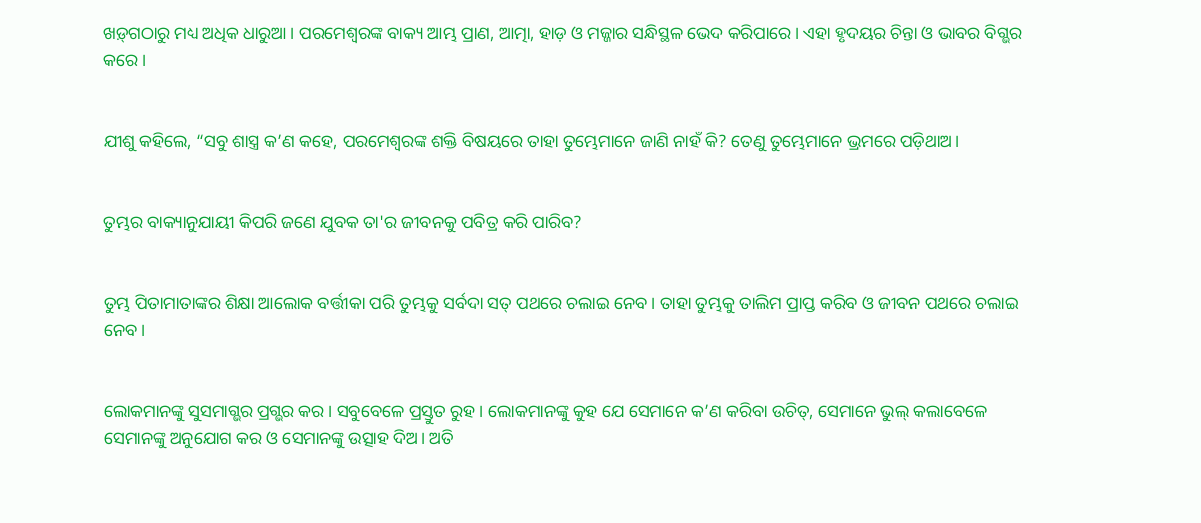ଖ‌‌ଡ଼୍‌ଗଠାରୁ ମଧ୍ୟ ଅଧିକ ଧାରୁଆ। ପରମେଶ୍ୱରଙ୍କ ବାକ୍ୟ ଆମ୍ଭ ପ୍ରାଣ, ଆତ୍ମା, ହାଡ଼ ଓ ମଜ୍ଜାର ସନ୍ଧିସ୍ଥଳ ଭେଦ କରିପାରେ। ଏହା ହୃଦୟର ଚିନ୍ତା ଓ ଭାବର ବିଗ୍ଭର କରେ।


ଯୀଶୁ କହିଲେ, “ସବୁ ଶାସ୍ତ୍ର କ’ଣ କହେ, ପରମେଶ୍ୱରଙ୍କ ଶକ୍ତି ବିଷୟରେ ତାହା ତୁମ୍ଭେମାନେ ଜାଣି ନାହଁ କି? ତେଣୁ ତୁମ୍ଭେମାନେ ଭ୍ରମରେ ପଡ଼ିଥାଅ।


ତୁମ୍ଭର ବାକ୍ୟାନୁଯାୟୀ କିପରି ଜଣେ ଯୁବକ ତା'ର ଜୀବନକୁ ପବିତ୍ର କରି ପାରିବ?


ତୁମ୍ଭ ପିତାମାତାଙ୍କର ଶିକ୍ଷା ଆଲୋକ ବର୍ତ୍ତୀକା ପରି ତୁମ୍ଭକୁ ସର୍ବଦା ସତ୍ ପଥରେ ଚଲାଇ ନେବ। ତାହା ତୁମ୍ଭକୁ ତାଲିମ ପ୍ରାପ୍ତ କରିବ ଓ ଜୀବନ ପଥରେ ଚଲାଇ ନେବ।


ଲୋକମାନଙ୍କୁ ସୁସମାଗ୍ଭର ପ୍ରଗ୍ଭର କର। ସବୁବେଳେ ପ୍ରସ୍ତୁତ ରୁହ। ଲୋକମାନଙ୍କୁ କୁହ ଯେ ସେମାନେ କ’ଣ କରିବା ଉଚିତ୍, ସେମାନେ ଭୁଲ୍ କଲାବେଳେ ସେମାନଙ୍କୁ ଅନୁଯୋଗ କର ଓ ସେମାନଙ୍କୁ ଉତ୍ସାହ ଦିଅ। ଅତି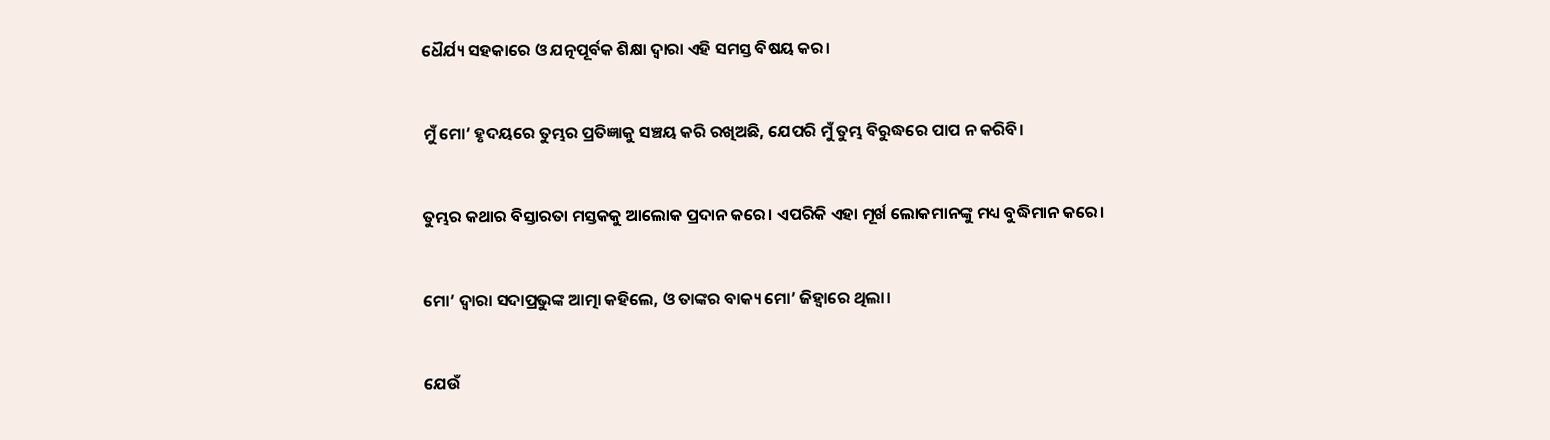ଧୈର୍ଯ୍ୟ ସହକାରେ ଓ ଯତ୍ନପୂର୍ବକ ଶିକ୍ଷା ଦ୍ୱାରା ଏହି ସମସ୍ତ ବିଷୟ କର।


ମୁଁ ମୋ’ ହୃଦୟରେ ତୁମ୍ଭର ପ୍ରତିଜ୍ଞାକୁ ସଞ୍ଚୟ କରି ରଖିଅଛି, ଯେପରି ମୁଁ ତୁମ୍ଭ ବିରୁଦ୍ଧରେ ପାପ ନ କରିବି।


ତୁମ୍ଭର କଥାର ବିସ୍ତାରତା ମସ୍ତକକୁ ଆଲୋକ ପ୍ରଦାନ କରେ। ଏପରିକି ଏହା ମୂର୍ଖ ଲୋକମାନଙ୍କୁ ମଧ୍ୟ ବୁଦ୍ଧିମାନ କରେ।


ମୋ’ ଦ୍ୱାରା ସଦାପ୍ରଭୁଙ୍କ ଆତ୍ମା କହିଲେ, ଓ ତାଙ୍କର ବାକ୍ୟ ମୋ’ ଜିହ୍ୱାରେ ଥିଲା।


ଯେଉଁ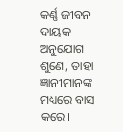କର୍ଣ୍ଣ ଜୀବନ ଦାୟକ ଅନୁଯୋଗ ଶୁଣେ, ତାହା ଜ୍ଞାନୀମାନଙ୍କ ମଧ୍ୟରେ ବାସ କରେ।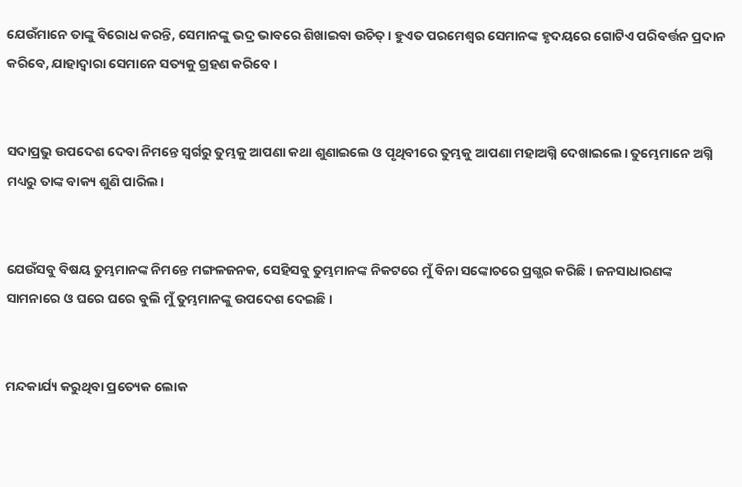ଯେଉଁମାନେ ତାଙ୍କୁ ବିରୋଧ କରନ୍ତି, ସେମାନଙ୍କୁ ଭଦ୍ର ଭାବରେ ଶିଖାଇବା ଉଚିତ୍। ହୁଏତ ପରମେଶ୍ୱର ସେମାନଙ୍କ ହୃଦୟରେ ଗୋଟିଏ ପରିବର୍ତ୍ତନ ପ୍ରଦାନ କରିବେ, ଯାହାଦ୍ୱାରା ସେମାନେ ସତ୍ୟକୁ ଗ୍ରହଣ କରିବେ।


ସଦାପ୍ରଭୁ ଉପଦେଶ ଦେବା ନିମନ୍ତେ ସ୍ୱର୍ଗରୁ ତୁମ୍ଭକୁ ଆପଣା କଥା ଶୁଣାଇଲେ ଓ ପୃଥିବୀରେ ତୁମ୍ଭକୁ ଆପଣା ମହାଅଗ୍ନି ଦେଖାଇଲେ। ତୁମ୍ଭେମାନେ ଅଗ୍ନି ମଧ୍ୟରୁ ତାଙ୍କ ବାକ୍ୟ ଶୁଣି ପାରିଲ।


ଯେଉଁସବୁ ବିଷୟ ତୁମ୍ଭମାନଙ୍କ ନିମନ୍ତେ ମଙ୍ଗଳଜନକ, ସେହିସବୁ ତୁମ୍ଭମାନଙ୍କ ନିକଟରେ ମୁଁ ବିନା ସଙ୍କୋଚରେ ପ୍ରଗ୍ଭର କରିଛି। ଜନସାଧାରଣଙ୍କ ସାମନାରେ ଓ ଘରେ ଘରେ ବୁଲି ମୁଁ ତୁମ୍ଭମାନଙ୍କୁ ଉପଦେଶ ଦେଇଛି।


ମନ୍ଦକାର୍ଯ୍ୟ କରୁଥିବା ପ୍ରତ୍ୟେକ ଲୋକ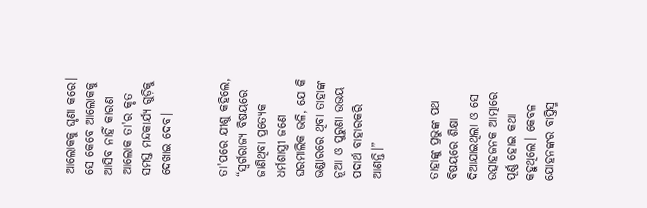ଆଲୋକକୁ ଘୃଣା କରେ। ସେ କେବେ ଆଲୋକକୁ ଆସିବ ନାହିଁ କାରଣ ଆଲୋକ ତା'ର କୃତ ସମସ୍ତ ମନ୍ଦକାର୍ଯ୍ୟ ଗୁଡ଼ିକୁ ଦେଖାଇ ଦେବ।


ତା'ପରେ ଯୀଶୁ କହିଲେ, “ସ୍ୱର୍ଗରାଜ୍ୟ ବିଷୟରେ ଜାଣିଥିବା ପ୍ରତ୍ୟେକ ଧର୍ମଶାସ୍ତ୍ରୀ ଜଣେ ଘରମାଲିକ ଭଳି, ଯେ କି ଭଣ୍ଡାରରେ ଥିବା ତାହାଙ୍କ ନୂଆ ଓ ପୁରୁଣା ଉଭୟ ପଦାର୍ଥ ବାହାରକରି ଆଣନ୍ତି।”


ତାହାଙ୍କୁ ପ୍ରଭୁଙ୍କ ପଥ ବିଷୟରେ ଶିକ୍ଷା ଦିଆଯାଇଥିଲା ଓ ସେ ଉତ୍ସାହଜନକ ଆତ୍ମାରେ ପୂର୍ଣ୍ଣ ହୋଇ କଥା କହୁଥିଲେ। କେବଳ ଯୋହନଙ୍କର ବାପ୍ତିସ୍ମ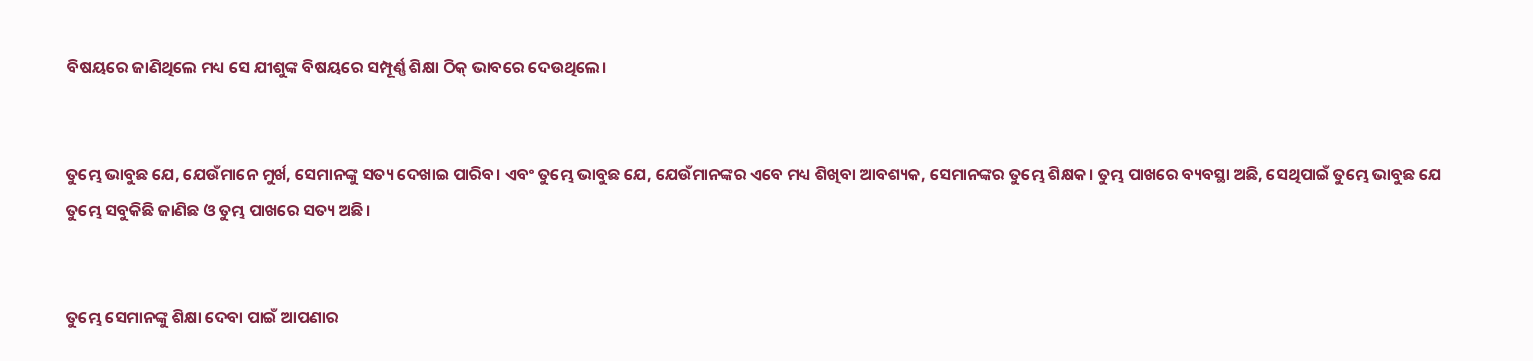ବିଷୟରେ ଜାଣିଥିଲେ ମଧ୍ୟ ସେ ଯୀଶୁଙ୍କ ବିଷୟରେ ସମ୍ପୂର୍ଣ୍ଣ ଶିକ୍ଷା ଠିକ୍ ଭାବରେ ଦେଉଥିଲେ।


ତୁମ୍ଭେ ଭାବୁଛ ଯେ, ଯେଉଁମାନେ ମୁର୍ଖ, ସେମାନଙ୍କୁ ସତ୍ୟ ଦେଖାଇ ପାରିବ। ଏବଂ ତୁମ୍ଭେ ଭାବୁଛ ଯେ, ଯେଉଁମାନଙ୍କର ଏବେ ମଧ୍ୟ ଶିଖିବା ଆବଶ୍ୟକ, ସେମାନଙ୍କର ତୁମ୍ଭେ ଶିକ୍ଷକ। ତୁମ୍ଭ ପାଖରେ ବ୍ୟବସ୍ଥା ଅଛି, ସେଥିପାଇଁ ତୁମ୍ଭେ ଭାବୁଛ ଯେ ତୁମ୍ଭେ ସବୁକିଛି ଜାଣିଛ ଓ ତୁମ୍ଭ ପାଖରେ ସତ୍ୟ ଅଛି।


ତୁମ୍ଭେ ସେମାନଙ୍କୁ ଶିକ୍ଷା ଦେବା ପାଇଁ ଆପଣାର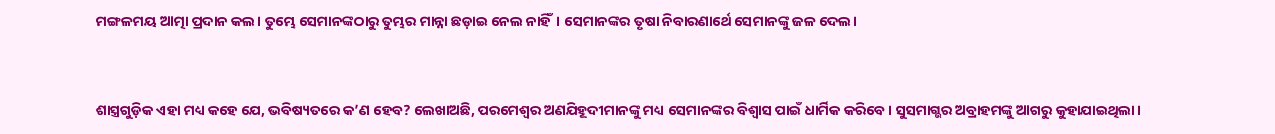ମଙ୍ଗଳମୟ ଆତ୍ମା ପ୍ରଦାନ କଲ। ତୁମ୍ଭେ ସେମାନଙ୍କଠାରୁ ତୁମ୍ଭର ମାନ୍ନା ଛଡ଼ାଇ ନେଲ ନାହିଁ। ସେମାନଙ୍କର ତୃଷା ନିବାରଣାର୍ଥେ ସେମାନଙ୍କୁ ଜଳ ଦେଲ।


ଶାସ୍ତ୍ରଗୁଡ଼ିକ ଏହା ମଧ୍ୟ କହେ ଯେ, ଭବିଷ୍ୟତରେ କ’ଣ ହେବ? ଲେଖାଅଛି, ପରମେଶ୍ୱର ଅଣଯିହୂଦୀମାନଙ୍କୁ ମଧ୍ୟ ସେମାନଙ୍କର ବିଶ୍ୱାସ ପାଇଁ ଧାର୍ମିକ କରିବେ। ସୁସମାଗ୍ଭର ଅବ୍ରାହମଙ୍କୁ ଆଗରୁ କୁହାଯାଇଥିଲା।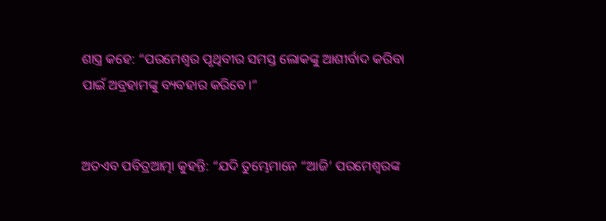ଶାସ୍ତ୍ର କହେ: “ପରମେଶ୍ୱର ପୃଥିବୀର ସମସ୍ତ ଲୋକଙ୍କୁ ଆଶୀର୍ବାଦ କରିବା ପାଇଁ ଅବ୍ରହାମଙ୍କୁ ବ୍ୟବହାର କରିବେ।”


ଅତଏବ ପବିତ୍ରଆତ୍ମା କୁହନ୍ତି: “ଯଦି ତୁମ୍ଭେମାନେ “ଆଜି’ ପରମେଶ୍ୱରଙ୍କ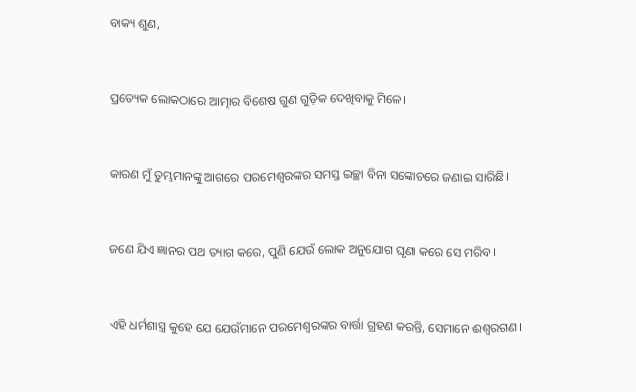ବାକ୍ୟ ଶୁଣ,


ପ୍ରତ୍ୟେକ ଲୋକଠାରେ ଆତ୍ମାର ବିଶେଷ ଗୁଣ ଗୁଡ଼ିକ ଦେଖିବାକୁ ମିଳେ।


କାରଣ ମୁଁ ତୁମ୍ଭମାନଙ୍କୁ ଆଗରେ ପରମେଶ୍ୱରଙ୍କର ସମସ୍ତ ଇଚ୍ଛା ବିନା ସଙ୍କୋଚରେ ଜଣାଇ ସାରିଛି।


ଜଣେ ଯିଏ ଜ୍ଞାନର ପଥ ତ୍ୟାଗ କରେ, ପୁଣି ଯେଉଁ ଲୋକ ଅନୁଯୋଗ ଘୃଣା କରେ ସେ ମରିବ।


ଏହି ଧର୍ମଶାସ୍ତ୍ର କୁହେ ଯେ ଯେଉଁମାନେ ପରମେଶ୍ୱରଙ୍କର ବାର୍ତ୍ତା ଗ୍ରହଣ କରନ୍ତି, ସେମାନେ ଈଶ୍ୱରଗଣ।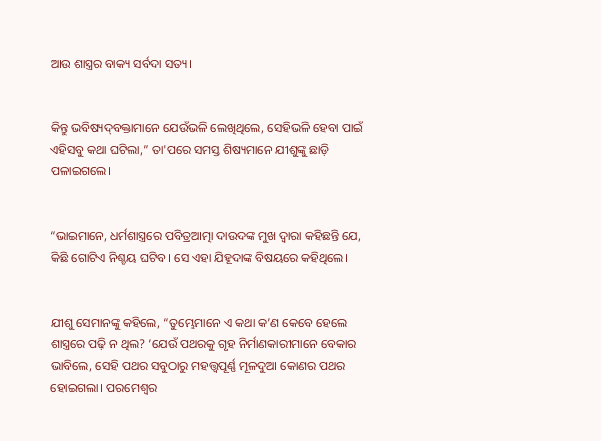ଆଉ ଶାସ୍ତ୍ରର ବାକ୍ୟ ସର୍ବଦା ସତ୍ୟ।


କିନ୍ତୁ ଭବିଷ୍ୟ‌‌‌‌‌‌‌ଦ୍‌‌ବକ୍ତାମାନେ ଯେଉଁଭଳି ଲେଖିଥିଲେ, ସେହିଭଳି ହେବା ପାଇଁ ଏହିସବୁ କଥା ଘଟିଲା,” ତା'ପରେ ସମସ୍ତ ଶିଷ୍ୟମାନେ ଯୀଶୁଙ୍କୁ ଛାଡ଼ି ପଳାଇଗଲେ।


“ଭାଇମାନେ, ଧର୍ମଶାସ୍ତ୍ରରେ ପବିତ୍ରଆତ୍ମା ଦାଉଦଙ୍କ ମୁଖ ଦ୍ୱାରା କହିଛନ୍ତି ଯେ, କିଛି ଗୋଟିଏ ନିଶ୍ଚୟ ଘଟିବ। ସେ ଏହା ଯିହୂଦାଙ୍କ ବିଷୟରେ କହିଥିଲେ।


ଯୀଶୁ ସେମାନଙ୍କୁ କହିଲେ, “ତୁମ୍ଭେମାନେ ଏ କଥା କ’ଣ କେବେ ହେଲେ ଶାସ୍ତ୍ରରେ ପଢ଼ି ନ ଥିଲ? ‘ଯେଉଁ ପଥରକୁ ଗୃହ ନିର୍ମାଣକାରୀମାନେ ବେକାର ଭାବିଲେ, ସେହି ପଥର ସବୁଠାରୁ ମହତ୍ତ୍ୱପୂର୍ଣ୍ଣ ମୂଳଦୁଆ କୋଣର ପଥର ହୋଇଗଲା। ପରମେଶ୍ୱର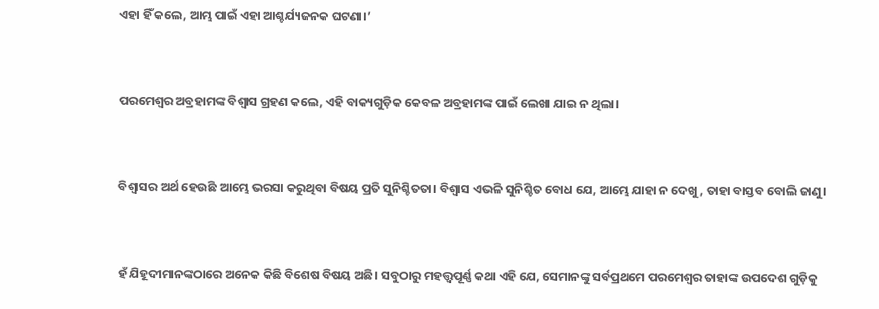ଏହା ହିଁ କଲେ, ଆମ୍ଭ ପାଇଁ ଏହା ଆଶ୍ଚର୍ଯ୍ୟଜନକ ଘଟଣା।’


ପରମେଶ୍ୱର ଅବ୍ରହାମଙ୍କ ବିଶ୍ୱାସ ଗ୍ରହଣ କଲେ, ଏହି ବାକ୍ୟଗୁଡ଼ିକ କେବଳ ଅବ୍ରହାମଙ୍କ ପାଇଁ ଲେଖା ଯାଇ ନ ଥିଲା।


ବିଶ୍ୱାସର ଅର୍ଥ ହେଉଛି ଆମ୍ଭେ ଭରସା କରୁଥିବା ବିଷୟ ପ୍ରତି ସୁନିଶ୍ଚିତତା। ବିଶ୍ୱାସ ଏଭଳି ସୁନିଶ୍ଚିତ ବୋଧ ଯେ, ଆମ୍ଭେ ଯାହା ନ ଦେଖୁ, ତାହା ବାସ୍ତବ ବୋଲି ଜାଣୁ।


ହଁ ଯିହୂଦୀମାନଙ୍କଠାରେ ଅନେକ କିଛି ବିଶେଷ ବିଷୟ ଅଛି। ସବୁଠାରୁ ମହତ୍ତ୍ୱପୂର୍ଣ୍ଣ କଥା ଏହି ଯେ, ସେମାନଙ୍କୁ ସର୍ବପ୍ରଥମେ ପରମେଶ୍ୱର ତାହାଙ୍କ ଉପଦେଶ ଗୁଡ଼ିକୁ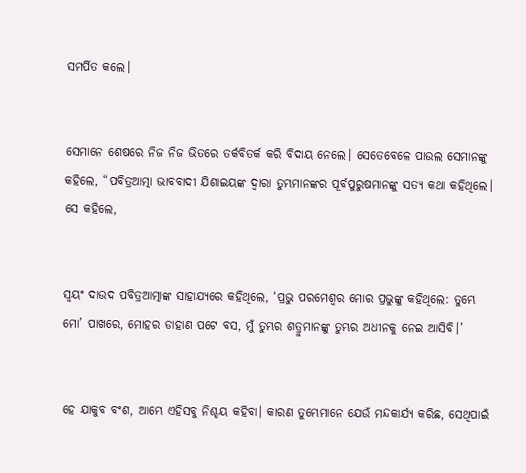ସମର୍ପିତ କଲେ।


ସେମାନେ ଶେଷରେ ନିଜ ନିଜ ଭିତରେ ତର୍କବିତର୍କ କରି ବିଦାୟ ନେଲେ। ସେତେବେଳେ ପାଉଲ ସେମାନଙ୍କୁ କହିଲେ, “ପବିତ୍ରଆତ୍ମା ଭାବବାଦୀ ଯିଶାଇୟଙ୍କ ଦ୍ୱାରା ତୁମ୍ଭମାନଙ୍କର ପୂର୍ବପୁରୁଷମାନଙ୍କୁ ସତ୍ୟ କଥା କହିଥିଲେ। ସେ କହିଲେ,


ସ୍ୱୟଂ ଦାଉଦ ପବିତ୍ରଆତ୍ମାଙ୍କ ସାହାଯ୍ୟରେ କହିଥିଲେ, ‘ପ୍ରଭୁ ପରମେଶ୍ୱର ମୋର ପ୍ରଭୁଙ୍କୁ କହିଥିଲେ: ତୁମ୍ଭେ ମୋ’ ପାଖରେ, ମୋହର ଡାହାଣ ପଟେ ବସ, ମୁଁ ତୁମ୍ଭର ଶତ୍ରୁମାନଙ୍କୁ ତୁମ୍ଭର ଅଧୀନକୁ ନେଇ ଆସିବି।’


ହେ ଯାକୁବ ବଂଶ, ଆମ୍ଭେ ଏହିସବୁ ନିଶ୍ଚୟ କହିବା। କାରଣ ତୁମ୍ଭେମାନେ ଯେଉଁ ମନ୍ଦକାର୍ଯ୍ୟ କରିଛ, ସେଥିପାଇଁ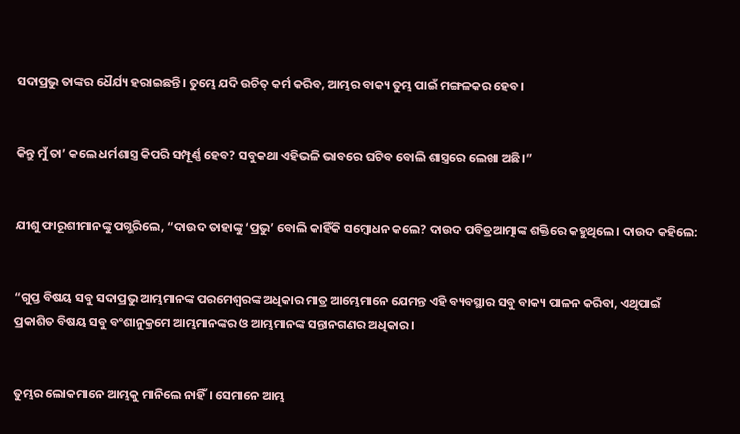ସଦାପ୍ରଭୁ ତାଙ୍କର ଧୈର୍ଯ୍ୟ ହରାଇଛନ୍ତି। ତୁମ୍ଭେ ଯଦି ଉଚିତ୍ କର୍ମ କରିବ, ଆମ୍ଭର ବାକ୍ୟ ତୁମ୍ଭ ପାଇଁ ମଙ୍ଗଳକର ହେବ।


କିନ୍ତୁ ମୁଁ ତା’ କଲେ ଧର୍ମଶାସ୍ତ୍ର କିପରି ସମ୍ପୂର୍ଣ୍ଣ ହେବ? ସବୁକଥା ଏହିଭଳି ଭାବରେ ଘଟିବ ବୋଲି ଶାସ୍ତ୍ରରେ ଲେଖା ଅଛି।”


ଯୀଶୁ ଫାରୂଶୀମାନଙ୍କୁ ପଗ୍ଭରିଲେ, “ଦାଉଦ ତାହାଙ୍କୁ ‘ପ୍ରଭୁ’ ବୋଲି କାହିଁକି ସମ୍ବୋଧନ କଲେ? ଦାଉଦ ପବିତ୍ରଆତ୍ମାଙ୍କ ଶକ୍ତିରେ କହୁଥିଲେ। ଦାଉଦ କହିଲେ:


“ଗୁପ୍ତ ବିଷୟ ସବୁ ସଦାପ୍ରଭୁ ଆମ୍ଭମାନଙ୍କ ପରମେଶ୍ୱରଙ୍କ ଅଧିକାର ମାତ୍ର ଆମ୍ଭେମାନେ ଯେମନ୍ତ ଏହି ବ୍ୟବସ୍ଥାର ସବୁ ବାକ୍ୟ ପାଳନ କରିବା, ଏଥିପାଇଁ ପ୍ରକାଶିତ ବିଷୟ ସବୁ ବଂଶାନୁକ୍ରମେ ଆମ୍ଭମାନଙ୍କର ଓ ଆମ୍ଭମାନଙ୍କ ସନ୍ତାନଗଣର ଅଧିକାର।


ତୁମ୍ଭର ଲୋକମାନେ ଆମ୍ଭକୁ ମାନିଲେ ନାହିଁ। ସେମାନେ ଆମ୍ଭ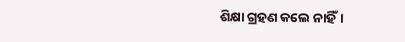ଶିକ୍ଷା ଗ୍ରହଣ କଲେ ନାହିଁ।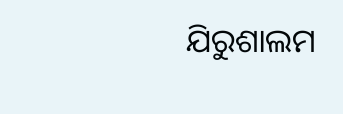ଯିରୁଶାଲମ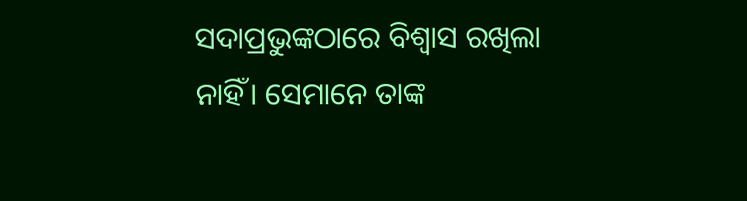ସଦାପ୍ରଭୁଙ୍କଠାରେ ବିଶ୍ୱାସ ରଖିଲା ନାହିଁ। ସେମାନେ ତାଙ୍କ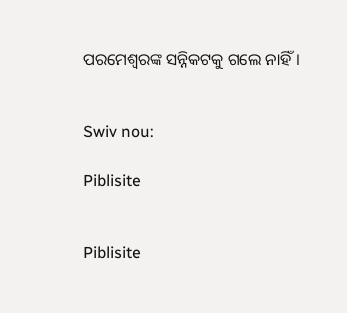ପରମେଶ୍ୱରଙ୍କ ସନ୍ନିକଟକୁ ଗଲେ ନାହିଁ।


Swiv nou:

Piblisite


Piblisite